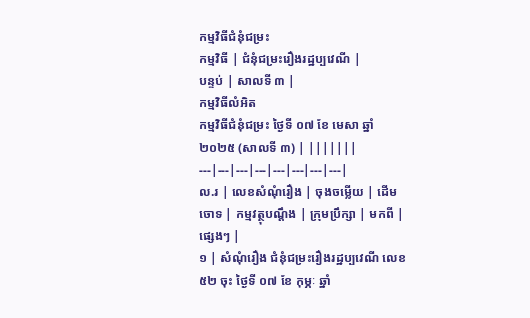កម្មវិធីជំនុំជម្រះ
កម្មវិធី | ជំនុំជម្រះរឿងរដ្ឋប្បវេណី |
បន្ទប់ | សាលទី ៣ |
កម្មវិធីលំអិត
កម្មវិធីជំនុំជម្រះ ថ្ងៃទី ០៧ ខែ មេសា ឆ្នាំ ២០២៥ (សាលទី ៣) | |||||||
---|---|---|---|---|---|---|---|
ល.រ | លេខសំណុំរឿង | ចុងចម្លើយ | ដើមចោទ | កម្មវត្ថុបណ្តឹង | ក្រុមប្រឹក្សា | មកពី | ផ្សេងៗ |
១ | សំណុំរឿង ជំនុំជម្រះរឿងរដ្ឋប្បវេណី លេខ ៥២ ចុះ ថ្ងៃទី ០៧ ខែ កុម្ភៈ ឆ្នាំ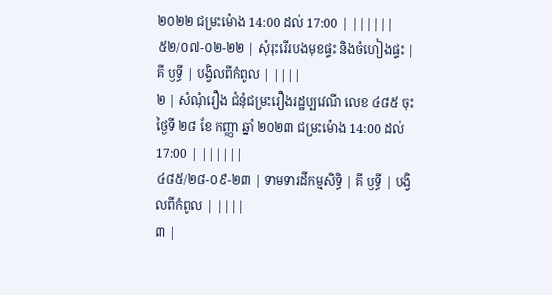២០២២ ជម្រះម៉ោង 14:00 ដល់ 17:00 | ||||||
៥២/០៧-០២-២២ | សុំរុះរើរបងមុខផ្ទះ និងចំហៀងផ្ទះ | គី ឫទ្ធី | បង្វិលពីកំពូល | ||||
២ | សំណុំរឿង ជំនុំជម្រះរឿងរដ្ឋប្បវេណី លេខ ៤៨៥ ចុះ ថ្ងៃទី ២៨ ខែ កញ្ញា ឆ្នាំ ២០២៣ ជម្រះម៉ោង 14:00 ដល់ 17:00 | ||||||
៤៨៥/២៨-០៩-២៣ | ទាមទារដីកម្មសិទ្ធិ | គី ឫទ្ធី | បង្វិលពីកំពូល | ||||
៣ |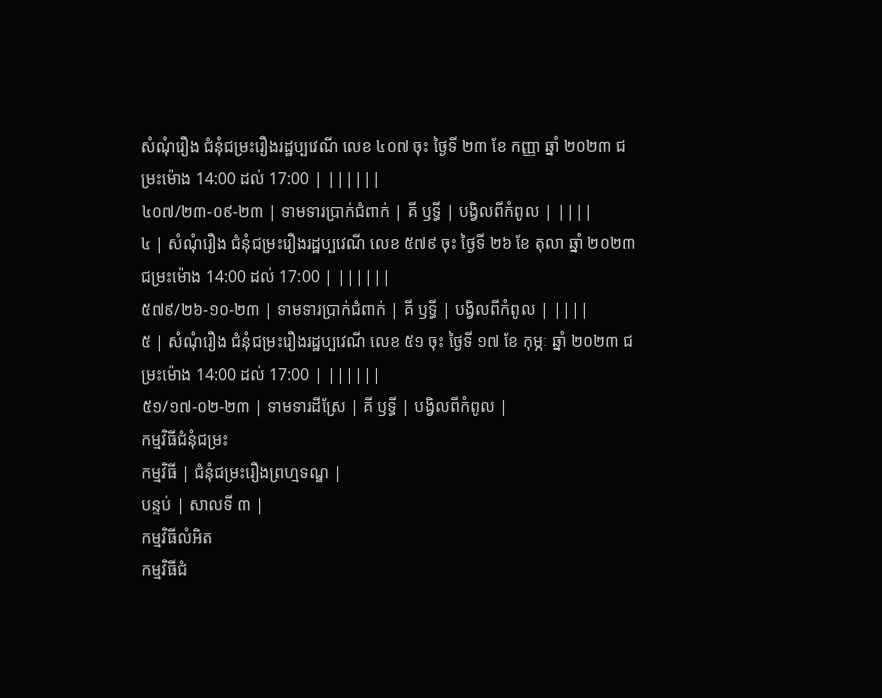សំណុំរឿង ជំនុំជម្រះរឿងរដ្ឋប្បវេណី លេខ ៤០៧ ចុះ ថ្ងៃទី ២៣ ខែ កញ្ញា ឆ្នាំ ២០២៣ ជម្រះម៉ោង 14:00 ដល់ 17:00 | ||||||
៤០៧/២៣-០៩-២៣ | ទាមទារប្រាក់ជំពាក់ | គី ឫទ្ធី | បង្វិលពីកំពូល | ||||
៤ | សំណុំរឿង ជំនុំជម្រះរឿងរដ្ឋប្បវេណី លេខ ៥៧៩ ចុះ ថ្ងៃទី ២៦ ខែ តុលា ឆ្នាំ ២០២៣ ជម្រះម៉ោង 14:00 ដល់ 17:00 | ||||||
៥៧៩/២៦-១០-២៣ | ទាមទារប្រាក់ជំពាក់ | គី ឫទ្ធី | បង្វិលពីកំពូល | ||||
៥ | សំណុំរឿង ជំនុំជម្រះរឿងរដ្ឋប្បវេណី លេខ ៥១ ចុះ ថ្ងៃទី ១៧ ខែ កុម្ភៈ ឆ្នាំ ២០២៣ ជម្រះម៉ោង 14:00 ដល់ 17:00 | ||||||
៥១/១៧-០២-២៣ | ទាមទារដីស្រែ | គី ឫទ្ធី | បង្វិលពីកំពូល |
កម្មវិធីជំនុំជម្រះ
កម្មវិធី | ជំនុំជម្រះរឿងព្រហ្មទណ្ឌ |
បន្ទប់ | សាលទី ៣ |
កម្មវិធីលំអិត
កម្មវិធីជំ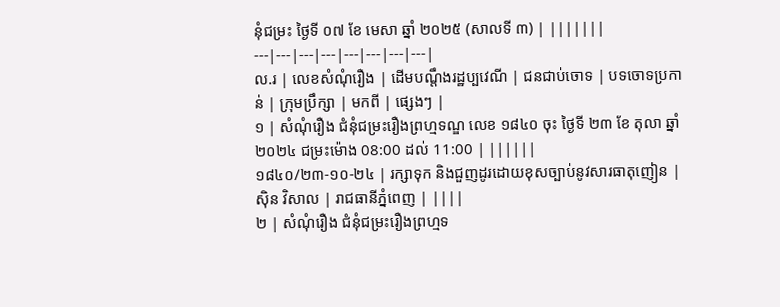នុំជម្រះ ថ្ងៃទី ០៧ ខែ មេសា ឆ្នាំ ២០២៥ (សាលទី ៣) | |||||||
---|---|---|---|---|---|---|---|
ល.រ | លេខសំណុំរឿង | ដើមបណ្តឹងរដ្ឋប្បវេណី | ជនជាប់ចោទ | បទចោទប្រកាន់ | ក្រុមប្រឹក្សា | មកពី | ផ្សេងៗ |
១ | សំណុំរឿង ជំនុំជម្រះរឿងព្រហ្មទណ្ឌ លេខ ១៨៤០ ចុះ ថ្ងៃទី ២៣ ខែ តុលា ឆ្នាំ ២០២៤ ជម្រះម៉ោង 08:00 ដល់ 11:00 | ||||||
១៨៤០/២៣-១០-២៤ | រក្សាទុក និងជួញដូរដោយខុសច្បាប់នូវសារធាតុញៀន | ស៊ិន វិសាល | រាជធានីភ្នំពេញ | ||||
២ | សំណុំរឿង ជំនុំជម្រះរឿងព្រហ្មទ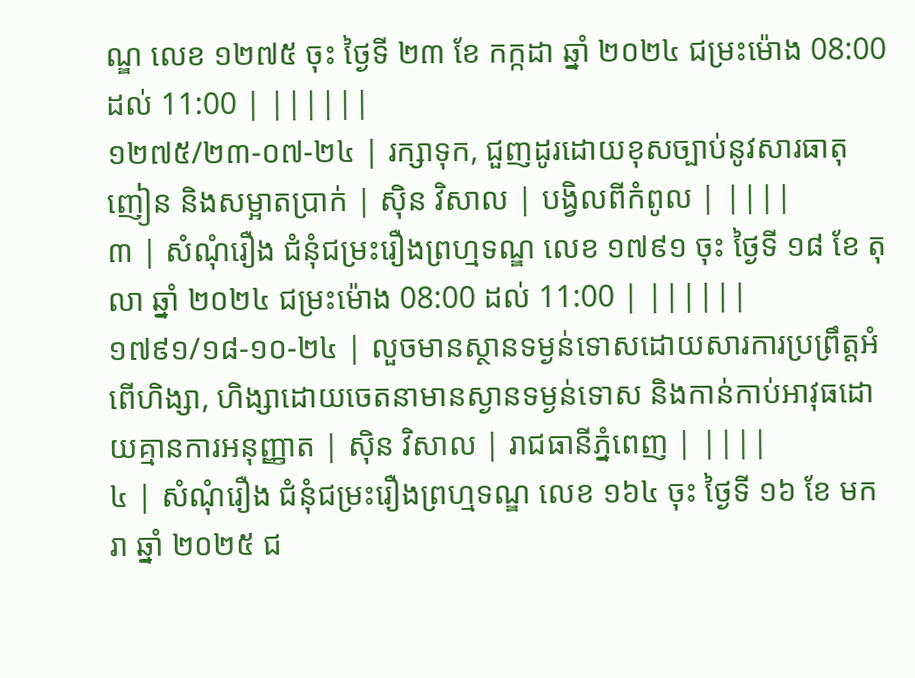ណ្ឌ លេខ ១២៧៥ ចុះ ថ្ងៃទី ២៣ ខែ កក្កដា ឆ្នាំ ២០២៤ ជម្រះម៉ោង 08:00 ដល់ 11:00 | ||||||
១២៧៥/២៣-០៧-២៤ | រក្សាទុក, ជួញដូរដោយខុសច្បាប់នូវសារធាតុញៀន និងសម្អាតប្រាក់ | ស៊ិន វិសាល | បង្វិលពីកំពូល | ||||
៣ | សំណុំរឿង ជំនុំជម្រះរឿងព្រហ្មទណ្ឌ លេខ ១៧៩១ ចុះ ថ្ងៃទី ១៨ ខែ តុលា ឆ្នាំ ២០២៤ ជម្រះម៉ោង 08:00 ដល់ 11:00 | ||||||
១៧៩១/១៨-១០-២៤ | លួចមានស្ថានទម្ងន់ទោសដោយសារការប្រព្រឹត្តអំពើហិង្សា, ហិង្សាដោយចេតនាមានស្ងានទម្ងន់ទោស និងកាន់កាប់អាវុធដោយគ្មានការអនុញ្ញាត | ស៊ិន វិសាល | រាជធានីភ្នំពេញ | ||||
៤ | សំណុំរឿង ជំនុំជម្រះរឿងព្រហ្មទណ្ឌ លេខ ១៦៤ ចុះ ថ្ងៃទី ១៦ ខែ មករា ឆ្នាំ ២០២៥ ជ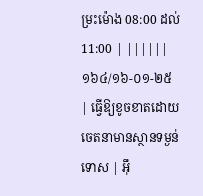ម្រះម៉ោង 08:00 ដល់ 11:00 | ||||||
១៦៤/១៦-០១-២៥ | ធ្វើឱ្យខូចខាតដោយចេតនាមានស្ថានទម្ងន់ទោស | អ៊ឹ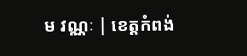ម វណ្ណៈ | ខេត្តកំពង់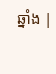ឆ្នាំង |